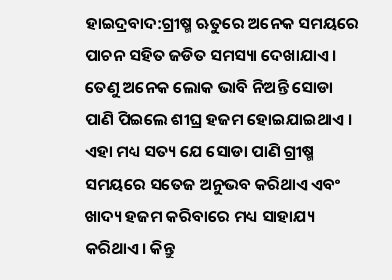ହାଇଦ୍ରବାଦ:ଗ୍ରୀଷ୍ମ ଋତୁରେ ଅନେକ ସମୟରେ ପାଚନ ସହିତ ଜଡିତ ସମସ୍ୟା ଦେଖାଯାଏ । ତେଣୁ ଅନେକ ଲୋକ ଭାବି ନିଅନ୍ତି ସୋଡା ପାଣି ପିଇଲେ ଶୀଘ୍ର ହଜମ ହୋଇଯାଇଥାଏ । ଏହା ମଧ୍ୟ ସତ୍ୟ ଯେ ସୋଡା ପାଣି ଗ୍ରୀଷ୍ମ ସମୟରେ ସତେଜ ଅନୁଭବ କରିଥାଏ ଏବଂ ଖାଦ୍ୟ ହଜମ କରିବାରେ ମଧ୍ୟ ସାହାଯ୍ୟ କରିଥାଏ। କିନ୍ତୁ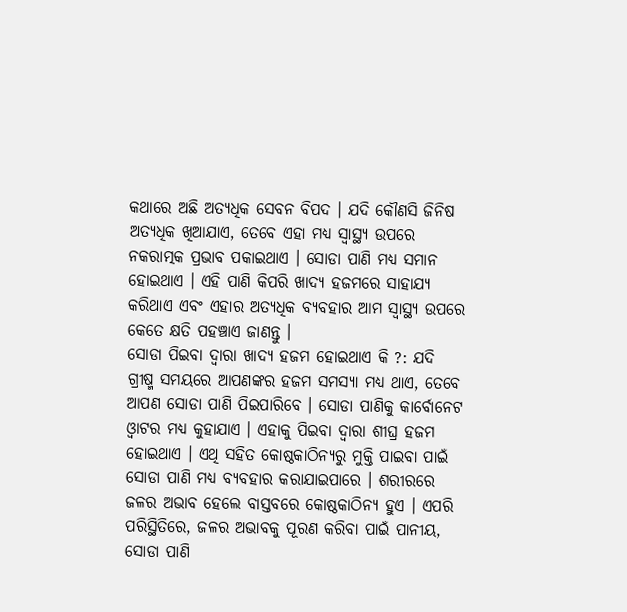କଥାରେ ଅଛି ଅତ୍ୟଧିକ ସେବନ ବିପଦ । ଯଦି କୌଣସି ଜିନିଷ ଅତ୍ୟଧିକ ଖିଆଯାଏ, ତେବେ ଏହା ମଧ୍ୟ ସ୍ବାସ୍ଥ୍ୟ ଉପରେ ନକରାତ୍ମକ ପ୍ରଭାବ ପକାଇଥାଏ । ସୋଡା ପାଣି ମଧ୍ୟ ସମାନ ହୋଇଥାଏ । ଏହି ପାଣି କିପରି ଖାଦ୍ୟ ହଜମରେ ସାହାଯ୍ୟ କରିଥାଏ ଏବଂ ଏହାର ଅତ୍ୟଧିକ ବ୍ୟବହାର ଆମ ସ୍ୱାସ୍ଥ୍ୟ ଉପରେ କେତେ କ୍ଷତି ପହଞ୍ଚାଏ ଜାଣନ୍ତୁ ।
ସୋଡା ପିଇବା ଦ୍ବାରା ଖାଦ୍ୟ ହଜମ ହୋଇଥାଏ କି ?: ଯଦି ଗ୍ରୀଷ୍ମ ସମୟରେ ଆପଣଙ୍କର ହଜମ ସମସ୍ୟା ମଧ୍ୟ ଥାଏ, ତେବେ ଆପଣ ସୋଡା ପାଣି ପିଇପାରିବେ । ସୋଡା ପାଣିକୁ କାର୍ବୋନେଟ ଓ୍ବାଟର ମଧ୍ୟ କୁହାଯାଏ । ଏହାକୁ ପିଇବା ଦ୍ବାରା ଶୀଘ୍ର ହଜମ ହୋଇଥାଏ । ଏଥି ସହିତ କୋଷ୍ଠକାଠିନ୍ୟରୁ ମୁକ୍ତି ପାଇବା ପାଇଁ ସୋଡା ପାଣି ମଧ୍ୟ ବ୍ୟବହାର କରାଯାଇପାରେ । ଶରୀରରେ ଜଳର ଅଭାବ ହେଲେ ବାସ୍ତବରେ କୋଷ୍ଠକାଠିନ୍ୟ ହୁଏ । ଏପରି ପରିସ୍ଥିତିରେ, ଜଳର ଅଭାବକୁ ପୂରଣ କରିବା ପାଇଁ ପାନୀୟ, ସୋଡା ପାଣି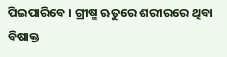ପିଇପାରିବେ । ଗ୍ରୀଷ୍ମ ଋତୁରେ ଶରୀରରେ ଥିବା ବିଷାକ୍ତ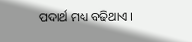ପଦାର୍ଥ ମଧ୍ୟ ବଢିଥାଏ ।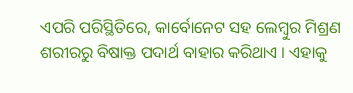ଏପରି ପରିସ୍ଥିତିରେ, କାର୍ବୋନେଟ ସହ ଲେମ୍ବୁର ମିଶ୍ରଣ ଶରୀରରୁ ବିଷାକ୍ତ ପଦାର୍ଥ ବାହାର କରିଥାଏ । ଏହାକୁ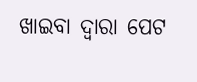ଖାଇବା ଦ୍ୱାରା ପେଟ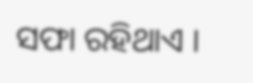ସଫା ରହିଥାଏ ।